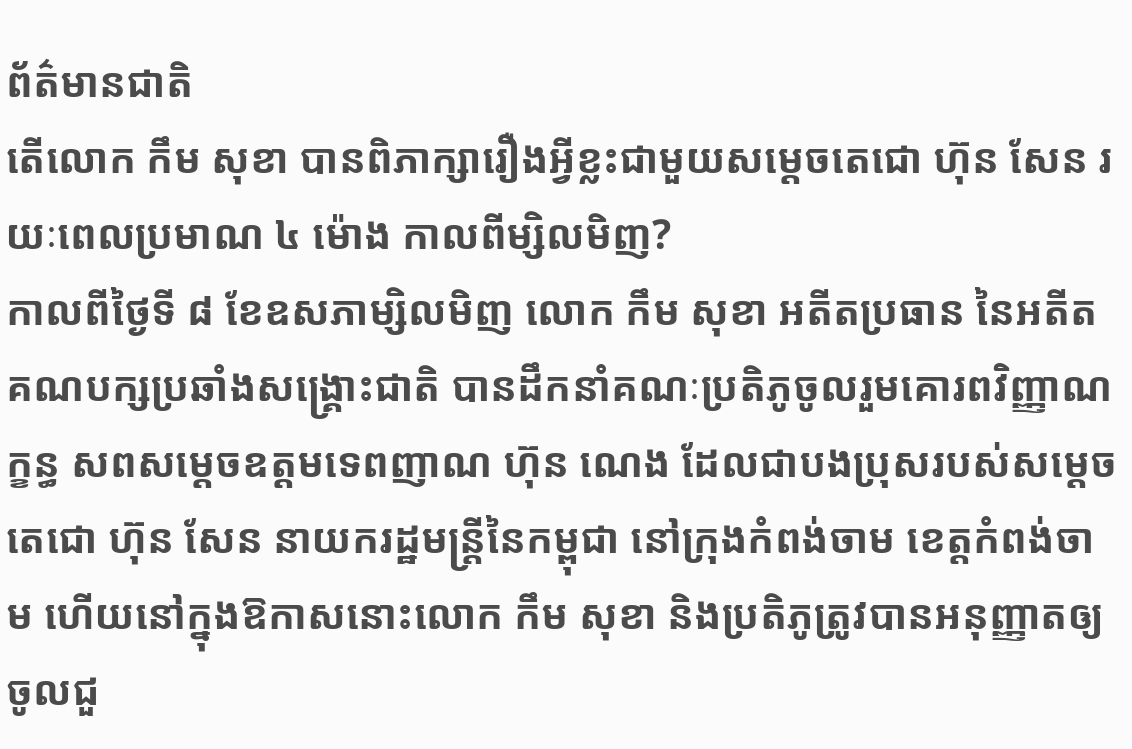ព័ត៌មានជាតិ
តើលោក កឹម សុខា បានពិភាក្សារឿងអ្វីខ្លះជាមួយសម្តេចតេជោ ហ៊ុន សែន រយៈពេលប្រមាណ ៤ ម៉ោង កាលពីម្សិលមិញ?
កាលពីថ្ងៃទី ៨ ខែឧសភាម្សិលមិញ លោក កឹម សុខា អតីតប្រធាន នៃអតីតគណបក្សប្រឆាំងសង្រ្គោះជាតិ បានដឹកនាំគណៈប្រតិភូចូលរួមគោរពវិញ្ញាណក្ខន្ធ សពសម្ដេចឧត្ដមទេពញាណ ហ៊ុន ណេង ដែលជាបងប្រុសរបស់សម្ដេចតេជោ ហ៊ុន សែន នាយករដ្ឋមន្ត្រីនៃកម្ពុជា នៅក្រុងកំពង់ចាម ខេត្តកំពង់ចាម ហើយនៅក្នុងឱកាសនោះលោក កឹម សុខា និងប្រតិភូត្រូវបានអនុញ្ញាតឲ្យចូលជួ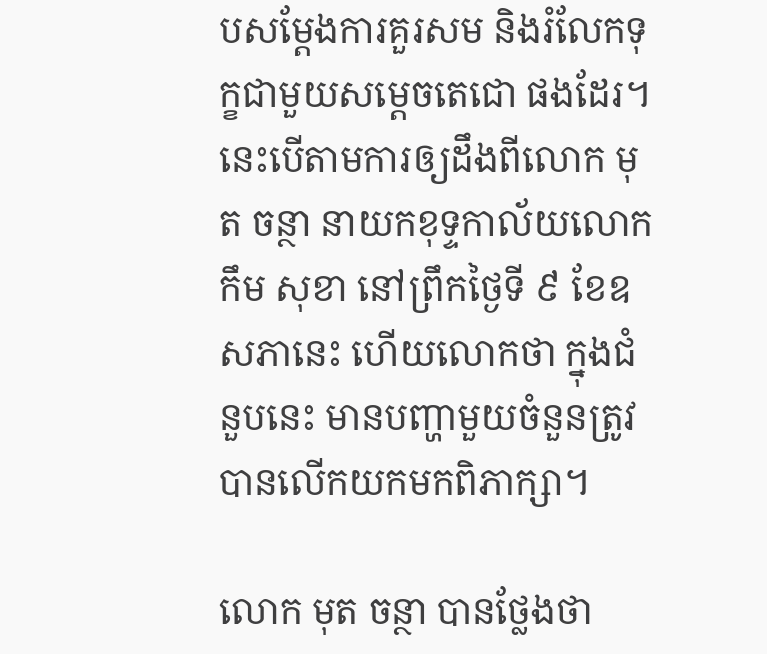បសម្ដែងការគួរសម និងរំលែកទុក្ខជាមួយសម្តេចតេជោ ផងដែរ។ នេះបើតាមការឲ្យដឹងពីលោក មុត ចន្ថា នាយកខុទ្ទកាល័យលោក កឹម សុខា នៅព្រឹកថ្ងៃទី ៩ ខែឧសភានេះ ហើយលោកថា ក្នុងជំនួបនេះ មានបញ្ហាមួយចំនួនត្រូវបានលើកយកមកពិភាក្សា។

លោក មុត ចន្ថា បានថ្លែងថា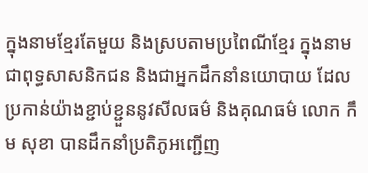ក្នុងនាមខ្មែរតែមួយ និងស្របតាមប្រពៃណីខ្មែរ ក្នុងនាមជាពុទ្ធសាសនិកជន និងជាអ្នកដឹកនាំនយោបាយ ដែលប្រកាន់យ៉ាងខ្ជាប់ខ្ជួននូវសីលធម៌ និងគុណធម៌ លោក កឹម សុខា បានដឹកនាំប្រតិភូអញ្ជើញ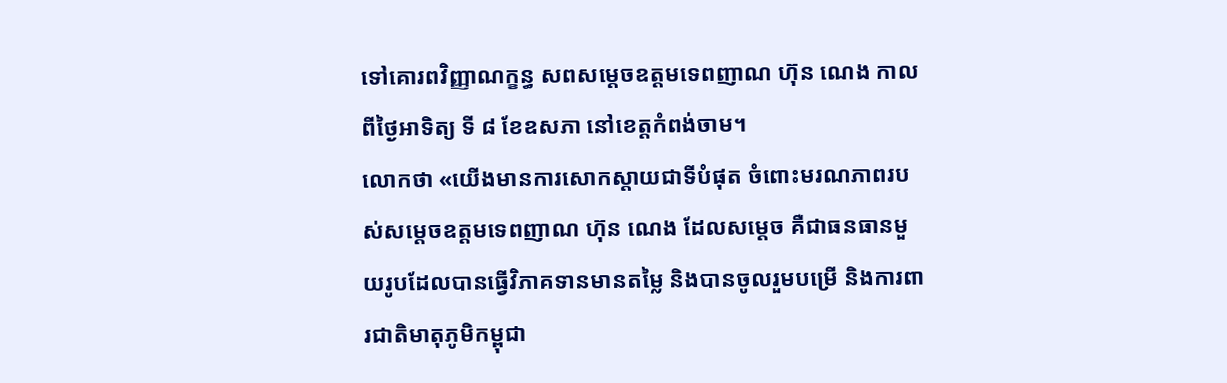ទៅគោរពវិញ្ញាណក្ខន្ធ សពសម្តេចឧត្តមទេពញាណ ហ៊ុន ណេង កាលពីថ្ងៃអាទិត្យ ទី ៨ ខែឧសភា នៅខេត្តកំពង់ចាម។
លោកថា «យើងមានការសោកស្តាយជាទីបំផុត ចំពោះមរណភាពរបស់សម្តេចឧត្តមទេពញាណ ហ៊ុន ណេង ដែលសម្តេច គឺជាធនធានមួយរូបដែលបានធ្វើវិភាគទានមានតម្លៃ និងបានចូលរួមបម្រើ និងការពារជាតិមាតុភូមិកម្ពុជា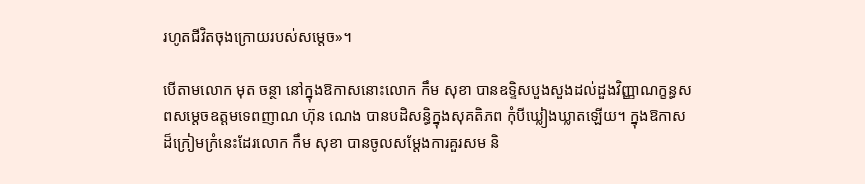រហូតជីវិតចុងក្រោយរបស់សម្តេច»។

បើតាមលោក មុត ចន្ថា នៅក្នុងឱកាសនោះលោក កឹម សុខា បានឧទ្ទិសបួងសួងដល់ដួងវិញ្ញាណក្ខន្ធសពសម្តេចឧត្តមទេពញាណ ហ៊ុន ណេង បានបដិសន្ធិក្នុងសុគតិភព កុំបីឃ្លៀងឃ្លាតឡើយ។ ក្នុងឱកាសដ៏ក្រៀមក្រំនេះដែរលោក កឹម សុខា បានចូលសម្តែងការគួរសម និ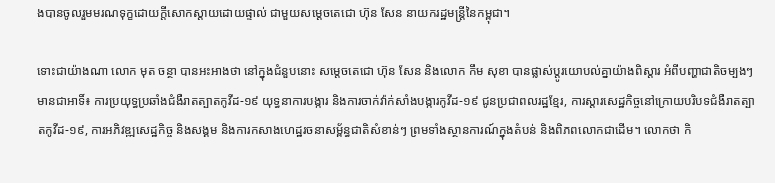ងបានចូលរួមមរណទុក្ខដោយក្តីសោកស្តាយដោយផ្ទាល់ ជាមួយសម្តេចតេជោ ហ៊ុន សែន នាយករដ្ឋមន្រ្តីនៃកម្ពុជា។

ទោះជាយ៉ាងណា លោក មុត ចន្ថា បានអះអាងថា នៅក្នុងជំនួបនោះ សម្តេចតេជោ ហ៊ុន សែន និងលោក កឹម សុខា បានផ្លាស់ប្តូរយោបល់គ្នាយ៉ាងពិស្តារ អំពីបញ្ហាជាតិចម្បងៗ មានជាអាទិ៍៖ ការប្រយុទ្ធប្រឆាំងជំងឺរាតត្បាតកូវីដ-១៩ យុទ្ធនាការបង្ការ និងការចាក់វ៉ាក់សាំងបង្ការកូវីដ-១៩ ជូនប្រជាពលរដ្ឋខ្មែរ, ការស្តារសេដ្ឋកិច្ចនៅក្រោយបរិបទជំងឺរាតត្បាតកូវីដ-១៩, ការអភិវឌ្ឍសេដ្ឋកិច្ច និងសង្គម និងការកសាងហេដ្ឋរចនាសម្ព័ន្ធជាតិសំខាន់ៗ ព្រមទាំងស្ថានការណ៍ក្នុងតំបន់ និងពិភពលោកជាដើម។ លោកថា កិ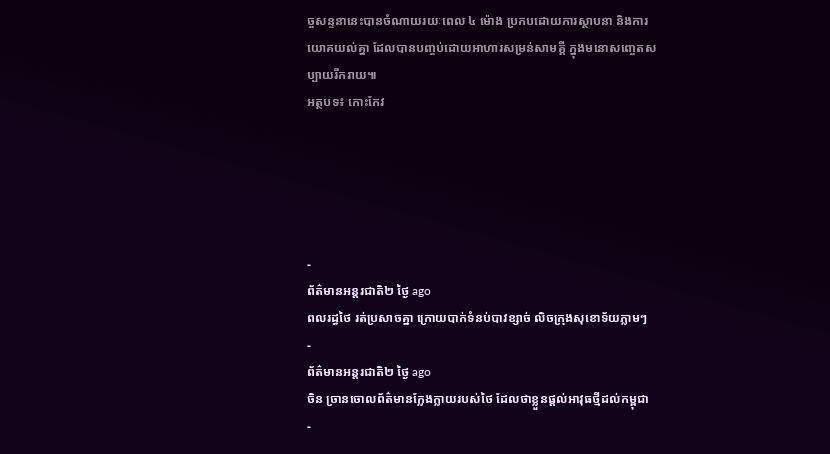ច្ចសន្ទនានេះបានចំណាយរយៈពេល ៤ ម៉ោង ប្រកបដោយការស្ថាបនា និងការយោគយល់គ្នា ដែលបានបញ្ចប់ដោយអាហារសម្រន់សាមគ្គី ក្នុងមនោសញ្ចេតសប្បាយរីករាយ៕
អត្ថបទ៖ កោះកែវ





-
ព័ត៌មានអន្ដរជាតិ២ ថ្ងៃ ago
ពលរដ្ធថៃ រត់ប្រសាចគ្នា ក្រោយបាក់ទំនប់បាវខ្សាច់ លិចក្រុងសុខោទ័យភ្លាមៗ
-
ព័ត៌មានអន្ដរជាតិ២ ថ្ងៃ ago
ចិន ច្រានចោលព័ត៌មានក្លែងក្លាយរបស់ថៃ ដែលថាខ្លួនផ្តល់អាវុធថ្មីដល់កម្ពុជា
-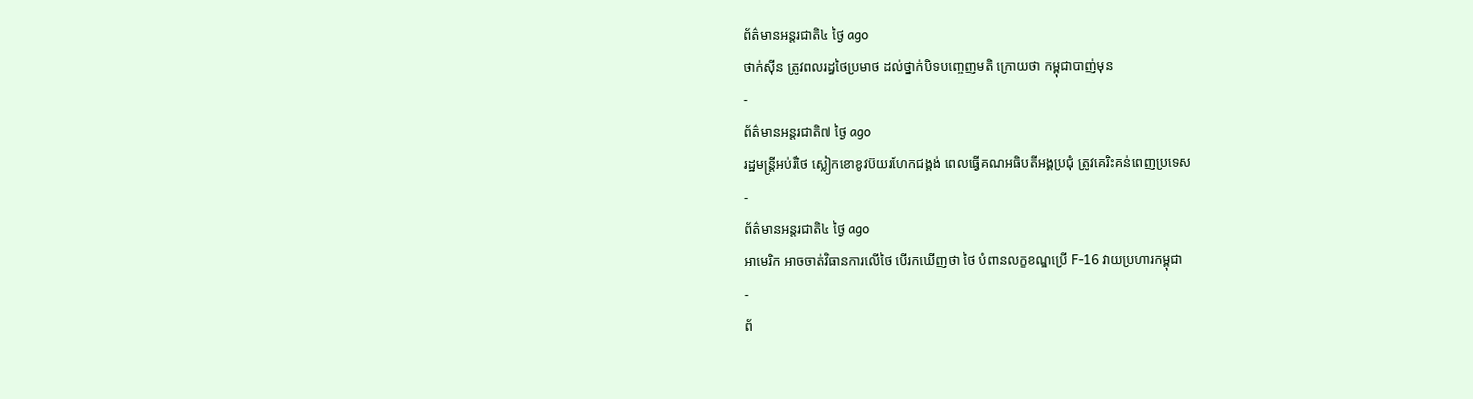ព័ត៌មានអន្ដរជាតិ៤ ថ្ងៃ ago
ថាក់ស៊ីន ត្រូវពលរដ្ធថៃប្រមាថ ដល់ថ្នាក់បិទបញ្ចេញមតិ ក្រោយថា កម្ពុជាបាញ់មុន
-
ព័ត៌មានអន្ដរជាតិ៧ ថ្ងៃ ago
រដ្ឋមន្ត្រីអប់រំថៃ ស្លៀកខោខូវប៊យរហែកជង្គង់ ពេលធ្វើគណអធិបតីអង្គប្រជុំ ត្រូវគេរិះគន់ពេញប្រទេស
-
ព័ត៌មានអន្ដរជាតិ៤ ថ្ងៃ ago
អាមេរិក អាចចាត់វិធានការលើថៃ បើរកឃើញថា ថៃ បំពានលក្ខខណ្ឌប្រើ F-16 វាយប្រហារកម្ពុជា
-
ព័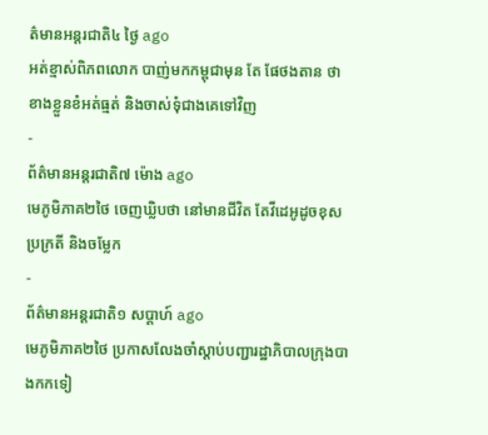ត៌មានអន្ដរជាតិ៤ ថ្ងៃ ago
អត់ខ្មាស់ពិភពលោក បាញ់មកកម្ពុជាមុន តែ ផែថងតាន ថា ខាងខ្លួនខំអត់ធ្មត់ និងចាស់ទុំជាងគេទៅវិញ
-
ព័ត៌មានអន្ដរជាតិ៧ ម៉ោង ago
មេភូមិភាគ២ថៃ ចេញឃ្លិបថា នៅមានជីវិត តែវីដេអូដូចខុសប្រក្រតី និងចម្លែក
-
ព័ត៌មានអន្ដរជាតិ១ សប្តាហ៍ ago
មេភូមិភាគ២ថៃ ប្រកាសលែងចាំស្តាប់បញ្ជារដ្ឋាភិបាលក្រុងបាងកកទៀ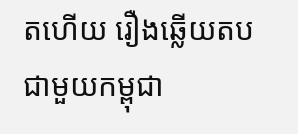តហើយ រឿងឆ្លើយតបជាមួយកម្ពុជា